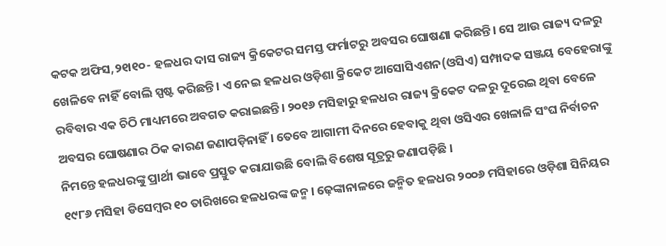କଟକ ଅଫିସ,୨୧ା୧୦- ହଳଧର ଦାସ ରାଜ୍ୟ କ୍ରିକେଟର ସମସ୍ତ ଫର୍ମାଟରୁ ଅବସର ଘୋଷଣା କରିଛନ୍ତି। ସେ ଆଉ ରାଜ୍ୟ ଦଳରୁ ଖେଳିବେ ନାହିଁ ବୋଲି ସ୍ପଷ୍ଟ କରିଛନ୍ତି। ଏ ନେଇ ହଳଧର ଓଡ଼ିଶା କ୍ରିକେଟ ଆସୋସିଏଶନ(ଓସିଏ) ସମ୍ପାଦକ ସଞ୍ଜୟ ବେହେରାଙ୍କୁ ରବିବାର ଏକ ଚିଠି ମାଧ୍ୟମରେ ଅବଗତ କରାଇଛନ୍ତି। ୨୦୧୬ ମସିହାରୁ ହଳଧର ରାଜ୍ୟ କ୍ରିକେଟ ଦଳରୁ ଦୂରେଇ ଥିବା ବେଳେ ଅବସର ଘୋଷଣାର ଠିକ କାରଣ ଜଣାପଡ଼ିନାହିଁ । ତେବେ ଆଗାମୀ ଦିନରେ ହେବାକୁ ଥିବା ଓସିଏର ଖେଳାଳି ସଂଘ ନିର୍ବାଚନ ନିମନ୍ତେ ହଳଧରଙ୍କୁ ପ୍ରାର୍ଥୀ ଭାବେ ପ୍ରସ୍ତୁତ କରାଯାଉଛି ବୋଲି ବିଶେଷ ସୂତ୍ରରୁ ଜଣାପଡ଼ିଛି ।
୧୯୮୬ ମସିହା ଡିସେମ୍ବର ୧୦ ତାରିଖରେ ହଳଧରଙ୍କ ଜନ୍ମ। ଢ଼େଙ୍କାନାଳରେ ଜନ୍ମିତ ହଳଧର ୨୦୦୬ ମସିହାରେ ଓଡ଼ିଶା ସିନିୟର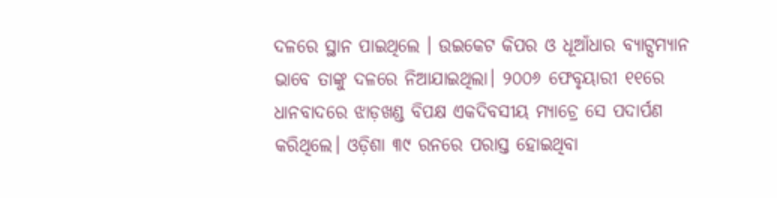ଦଳରେ ସ୍ଥାନ ପାଇଥିଲେ । ଉଇକେଟ କିପର ଓ ଧୂଆଁଧାର ବ୍ୟାଟ୍ସମ୍ୟାନ ଭାବେ ତାଙ୍କୁ ଦଳରେ ନିଆଯାଇଥିଲା। ୨୦୦୬ ଫେବୃୟାରୀ ୧୧ରେ ଧାନବାଦରେ ଝାଡ଼ଖଣ୍ଡ ବିପକ୍ଷ ଏକଦିବସୀୟ ମ୍ୟାଚ୍ରେ ସେ ପଦାର୍ପଣ କରିଥିଲେ। ଓଡ଼ିଶା ୩୯ ରନରେ ପରାସ୍ତ ହୋଇଥିବା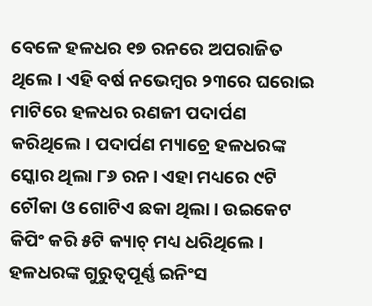ବେଳେ ହଳଧର ୧୭ ରନରେ ଅପରାଜିତ ଥିଲେ। ଏହି ବର୍ଷ ନଭେମ୍ବର ୨୩ରେ ଘରୋଇ ମାଟିରେ ହଳଧର ରଣଜୀ ପଦାର୍ପଣ କରିଥିଲେ। ପଦାର୍ପଣ ମ୍ୟାଚ୍ରେ ହଳଧରଙ୍କ ସ୍କୋର ଥିଲା ୮୬ ରନ। ଏହା ମଧ୍ୟରେ ୯ଟି ଚୌକା ଓ ଗୋଟିଏ ଛକା ଥିଲା। ଉଇକେଟ କିପିଂ କରି ୫ଟି କ୍ୟାଚ୍ ମଧ୍ୟ ଧରିଥିଲେ। ହଳଧରଙ୍କ ଗୁରୁତ୍ୱପୂର୍ଣ୍ଣ ଇନିଂସ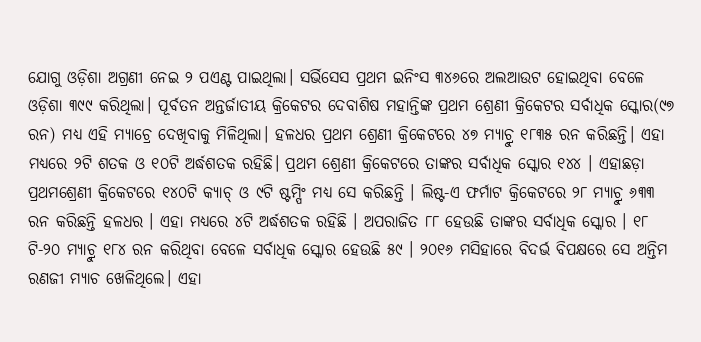ଯୋଗୁ ଓଡ଼ିଶା ଅଗ୍ରଣୀ ନେଇ ୨ ପଏଣ୍ଟ ପାଇଥିଲା। ସର୍ଭିସେସ ପ୍ରଥମ ଇନିଂସ ୩୪୬ରେ ଅଲଆଉଟ ହୋଇଥିବା ବେଳେ ଓଡ଼ିଶା ୩୯୯ କରିଥିଲା। ପୂର୍ବତନ ଅନ୍ତର୍ଜାତୀୟ କ୍ରିକେଟର ଦେବାଶିଷ ମହାନ୍ତିଙ୍କ ପ୍ରଥମ ଶ୍ରେଣୀ କ୍ରିକେଟର ସର୍ବାଧିକ ସ୍କୋର(୯୭ ରନ) ମଧ୍ୟ ଏହି ମ୍ୟାଚ୍ରେ ଦେଖିବାକୁ ମିଳିଥିଲା। ହଳଧର ପ୍ରଥମ ଶ୍ରେଣୀ କ୍ରିକେଟରେ ୪୭ ମ୍ୟାଚ୍ରୁ ୧୮୩୫ ରନ କରିଛନ୍ତି। ଏହା ମଧ୍ୟରେ ୨ଟି ଶତକ ଓ ୧୦ଟି ଅର୍ଦ୍ଧଶତକ ରହିଛି। ପ୍ରଥମ ଶ୍ରେଣୀ କ୍ରିକେଟରେ ତାଙ୍କର ସର୍ବାଧିକ ସ୍କୋର ୧୪୪ । ଏହାଛଡ଼ା ପ୍ରଥମଶ୍ରେଣୀ କ୍ରିକେଟରେ ୧୪୦ଟି କ୍ୟାଚ୍ ଓ ୯ଟି ଷ୍ଟମ୍ପିଂ ମଧ୍ୟ ସେ କରିଛନ୍ତି । ଲିଷ୍ଟ-ଏ ଫର୍ମାଟ କ୍ରିକେଟରେ ୨୮ ମ୍ୟାଚ୍ରୁ ୬୩୩ ରନ କରିଛନ୍ତି ହଳଧର । ଏହା ମଧ୍ୟରେ ୪ଟି ଅର୍ଦ୍ଧଶତକ ରହିଛି । ଅପରାଜିତ ୮୮ ହେଉଛି ତାଙ୍କର ସର୍ବାଧିକ ସ୍କୋର । ୧୮ ଟି-୨୦ ମ୍ୟାଚ୍ରୁ ୧୮୪ ରନ କରିଥିବା ବେଳେ ସର୍ବାଧିକ ସ୍କୋର ହେଉଛି ୫୯ । ୨୦୧୬ ମସିହାରେ ବିଦର୍ଭ ବିପକ୍ଷରେ ସେ ଅନ୍ତିମ ରଣଜୀ ମ୍ୟାଚ ଖେଳିଥିଲେ। ଏହା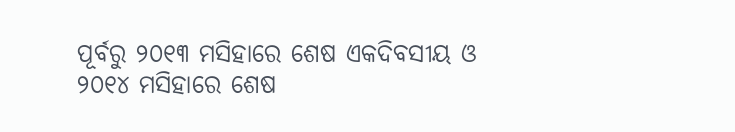ପୂର୍ବରୁ ୨୦୧୩ ମସିହାରେ ଶେଷ ଏକଦିବସୀୟ ଓ ୨୦୧୪ ମସିହାରେ ଶେଷ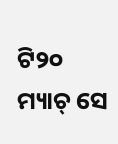ଟି୨୦ ମ୍ୟାଚ୍ ସେ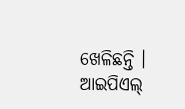ଖେଳିଛନ୍ତି । ଆଇପିଏଲ୍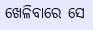ଖେଳିବାରେ ସେ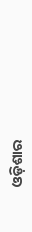ଓଡ଼ିଶାର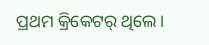ପ୍ରଥମ କ୍ରିକେଟର୍ ଥିଲେ।